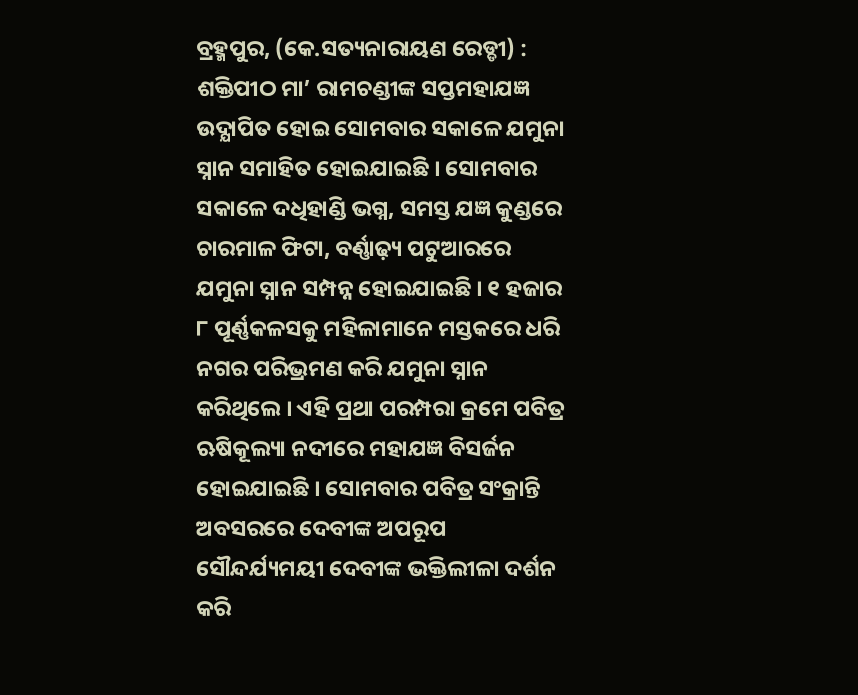ବ୍ରହ୍ମପୁର, (କେ.ସତ୍ୟନାରାୟଣ ରେଡ୍ଡୀ) : ଶକ୍ତିପୀଠ ମା’ ରାମଚଣ୍ଡୀଙ୍କ ସପ୍ତମହାଯଜ୍ଞ ଉଦ୍ଯାପିତ ହୋଇ ସୋମବାର ସକାଳେ ଯମୁନା ସ୍ନାନ ସମାହିତ ହୋଇଯାଇଛି । ସୋମବାର ସକାଳେ ଦଧିହାଣ୍ଡି ଭଗ୍ନ, ସମସ୍ତ ଯଜ୍ଞ କୁଣ୍ଡରେ ଚାରମାଳ ଫିଟା, ବର୍ଣ୍ଣାଢ଼୍ୟ ପଟୁଆରରେ ଯମୁନା ସ୍ନାନ ସମ୍ପନ୍ନ ହୋଇଯାଇଛି । ୧ ହଜାର ୮ ପୂର୍ଣ୍ଣକଳସକୁ ମହିଳାମାନେ ମସ୍ତକରେ ଧରି ନଗର ପରିଭ୍ରମଣ କରି ଯମୁନା ସ୍ନାନ କରିଥିଲେ । ଏହି ପ୍ରଥା ପରମ୍ପରା କ୍ରମେ ପବିତ୍ର ଋଷିକୂଲ୍ୟା ନଦୀରେ ମହାଯଜ୍ଞ ବିସର୍ଜନ ହୋଇଯାଇଛି । ସୋମବାର ପବିତ୍ର ସଂକ୍ରାନ୍ତି ଅବସରରେ ଦେବୀଙ୍କ ଅପରୂପ ସୌନ୍ଦର୍ଯ୍ୟମୟୀ ଦେବୀଙ୍କ ଭକ୍ତିଲୀଳା ଦର୍ଶନ କରି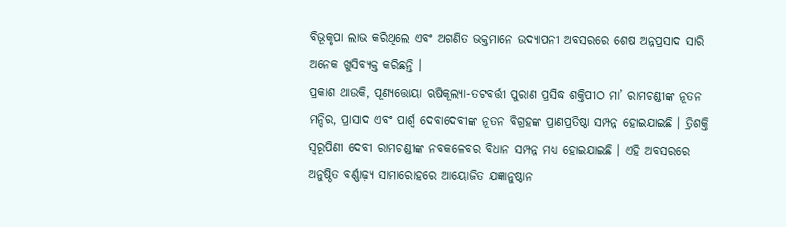ବିଭୂକୃପା ଲାଭ କରିଥିଲେ ଏବଂ ଅଗଣିତ ଭକ୍ତମାନେ ଉଦ୍ଯାପନୀ ଅବସରରେ ଶେଷ ଅନ୍ନପ୍ରସାଦ ସାରି ଅନେକ ଖୁସିବ୍ୟକ୍ତ କରିଛନ୍ତି ।
ପ୍ରକାଶ ଥାଉକି, ପୂଣ୍ୟତ୍ତୋୟା ଋଷିକୂଲ୍ୟା-ତଟବର୍ତ୍ତୀ ପୁରାଣ ପ୍ରସିଦ୍ଧ ଶକ୍ତିପୀଠ ମା’ ରାମଚଣ୍ଡୀଙ୍କ ନୂତନ ମନ୍ଦିର, ପ୍ରାସାଦ ଏବଂ ପାର୍ଶ୍ଵ ଦେବାଦେବୀଙ୍କ ନୂତନ ବିଗ୍ରହଙ୍କ ପ୍ରାଣପ୍ରତିଷ୍ଠା ସମ୍ପନ୍ନ ହୋଇଯାଇଛି । ତ୍ରିଶକ୍ତି ସ୍ୱରୂପିଣୀ ଦେବୀ ରାମଚଣ୍ଡୀଙ୍କ ନବକଳେବର ବିଧାନ ସମ୍ପନ୍ନ ମଧ୍ୟ ହୋଇଯାଇଛି । ଏହି ଅବସରରେ ଅନୁଷ୍ଠିତ ବର୍ଣ୍ଣାଢ଼୍ୟ ସାମାରୋହରେ ଆୟୋଜିତ ଯଜ୍ଞାନୁଷ୍ଠାନ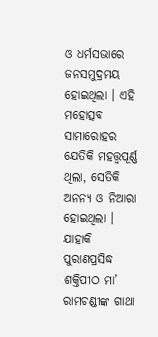ଓ ଧର୍ମସଭାରେ ଜନସମୁଦ୍ରମୟ ହୋଇଥିଲା । ଏହି ମହୋତ୍ସବ ସାମାରୋହର ଯେତିକି ମହତ୍ତ୍ୱପୂର୍ଣ୍ଣ ଥିଲା, ସେତିକି ଅନନ୍ୟ ଓ ନିଆରା ହୋଇଥିଲା । ଯାହାକି ପୁରାଣପ୍ରସିଦ୍ଧ ଶକ୍ତିପୀଠ ମା’ ରାମଚଣ୍ଡୀଙ୍କ ଗାଥା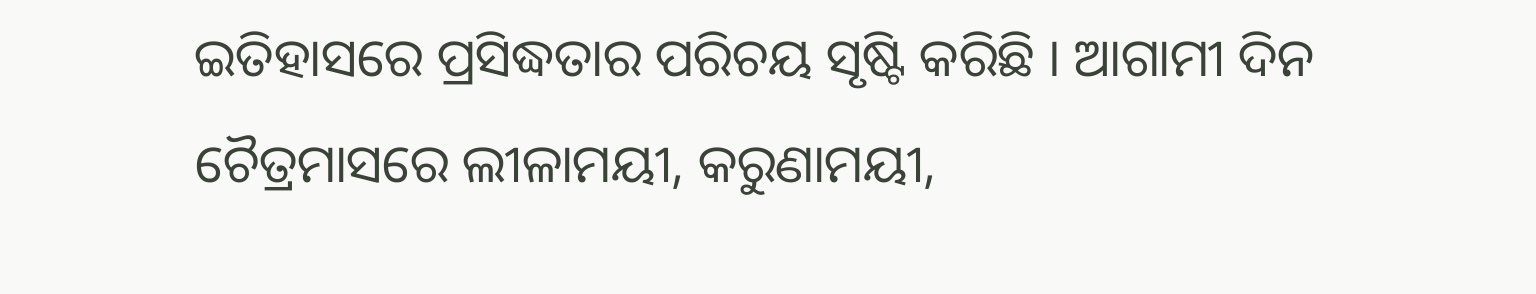ଇତିହାସରେ ପ୍ରସିଦ୍ଧତାର ପରିଚୟ ସୃଷ୍ଟି କରିଛି । ଆଗାମୀ ଦିନ ଚୈତ୍ରମାସରେ ଲୀଳାମୟୀ, କରୁଣାମୟୀ,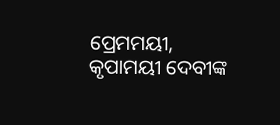ପ୍ରେମମୟୀ, କୃପାମୟୀ ଦେବୀଙ୍କ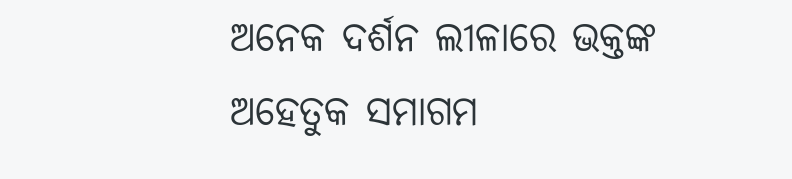ଅନେକ ଦର୍ଶନ ଲୀଳାରେ ଭକ୍ତଙ୍କ ଅହେତୁକ ସମାଗମ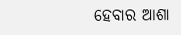ହେବାର ଆଶା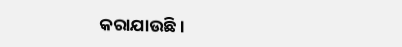କରାଯାଉଛି ।